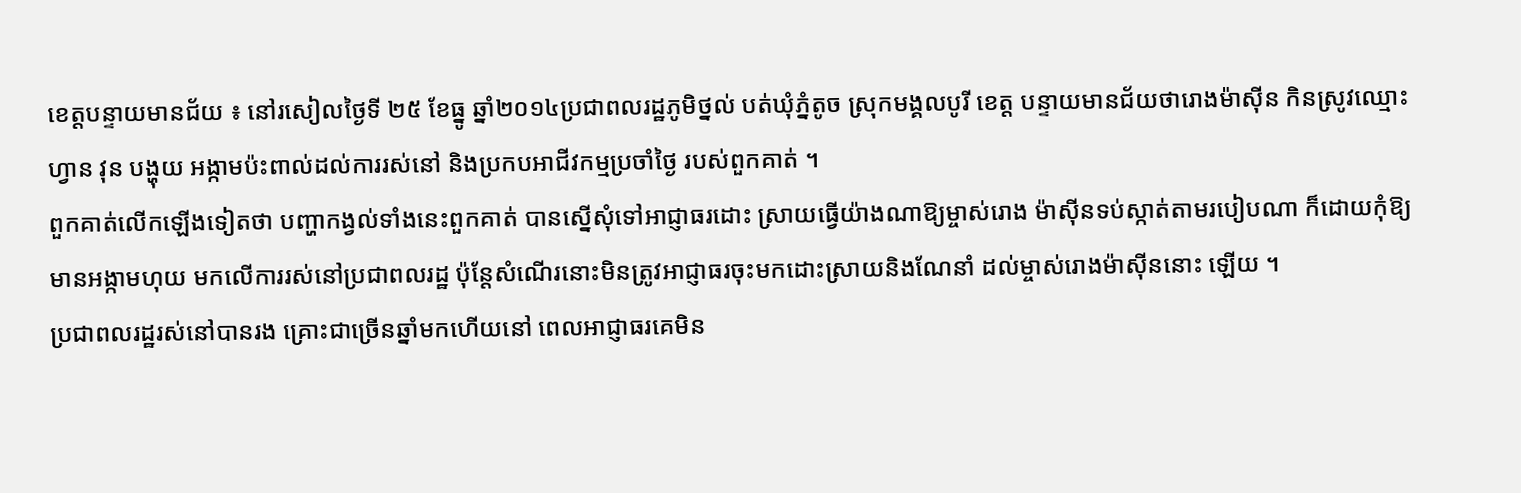ខេត្តបន្ទាយមានជ័យ ៖ នៅរសៀលថ្ងៃទី ២៥ ខែធ្នូ ឆ្នាំ២០១៤ប្រជាពលរដ្ឋភូមិថ្នល់ បត់ឃុំភ្នំតូច ស្រុកមង្គលបូរី ខេត្ត បន្ទាយមានជ័យថារោងម៉ាស៊ីន កិនស្រូវឈ្មោះ ហ្វាន វុន បង្ហុយ អង្កាមប៉ះពាល់ដល់ការរស់នៅ និងប្រកបអាជីវកម្មប្រចាំថ្ងៃ របស់ពួកគាត់ ។
ពួកគាត់លើកឡើងទៀតថា បញ្ហាកង្វល់ទាំងនេះពួកគាត់ បានស្នើសុំទៅអាជ្ញាធរដោះ ស្រាយធ្វើយ៉ាងណាឱ្យម្ចាស់រោង ម៉ាស៊ីនទប់ស្កាត់តាមរបៀបណា ក៏ដោយកុំឱ្យមានអង្កាមហុយ មកលើការរស់នៅប្រជាពលរដ្ឋ ប៉ុន្តែសំណើរនោះមិនត្រូវអាជ្ញាធរចុះមកដោះស្រាយនិងណែនាំ ដល់ម្ចាស់រោងម៉ាស៊ីននោះ ឡើយ ។
ប្រជាពលរដ្ឋរស់នៅបានរង គ្រោះជាច្រើនឆ្នាំមកហើយនៅ ពេលអាជ្ញាធរគេមិន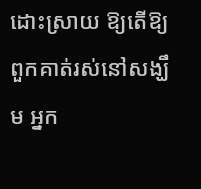ដោះស្រាយ ឱ្យតើឱ្យពួកគាត់រស់នៅសង្ឃឹម អ្នក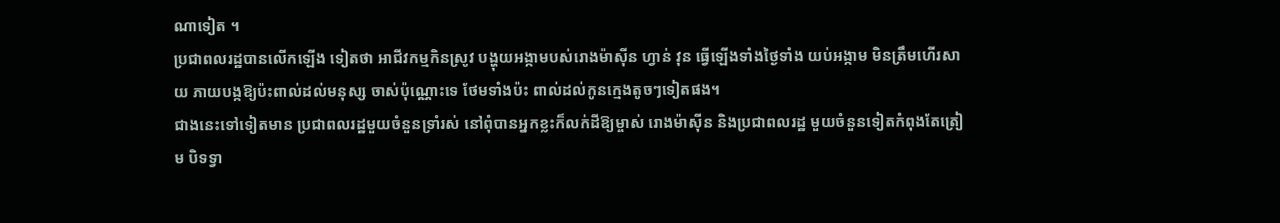ណាទៀត ។
ប្រជាពលរដ្ឋបានលើកឡើង ទៀតថា អាជីវកម្មកិនស្រូវ បង្ហុយអង្កាមបស់រោងម៉ាស៊ីន ហ្វាន់ វុន ធ្វើឡើងទាំងថ្ងៃទាំង យប់អង្កាម មិនត្រឹមហើរសាយ ភាយបង្កឱ្យប៉ះពាល់ដល់មនុស្ស ចាស់ប៉ុណ្ណោះទេ ថែមទាំងប៉ះ ពាល់ដល់កូនក្មេងតូចៗទៀតផង។
ជាងនេះទៅទៀតមាន ប្រជាពលរដ្ឋមួយចំនួនទ្រាំរស់ នៅពុំបានអ្នកខ្លះក៏លក់ដីឱ្យម្ចាស់ រោងម៉ាស៊ីន និងប្រជាពលរដ្ឋ មួយចំនួនទៀតកំពុងតែត្រៀម បិទទ្វា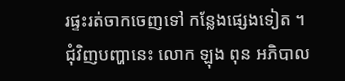រផ្ទះរត់ចាកចេញទៅ កន្លែងផ្សេងទៀត ។
ជុំវិញបញ្ហានេះ លោក ឡុង ពុន អភិបាល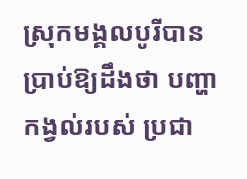ស្រុកមង្គលបូរីបាន ប្រាប់ឱ្យដឹងថា បញ្ហាកង្វល់របស់ ប្រជា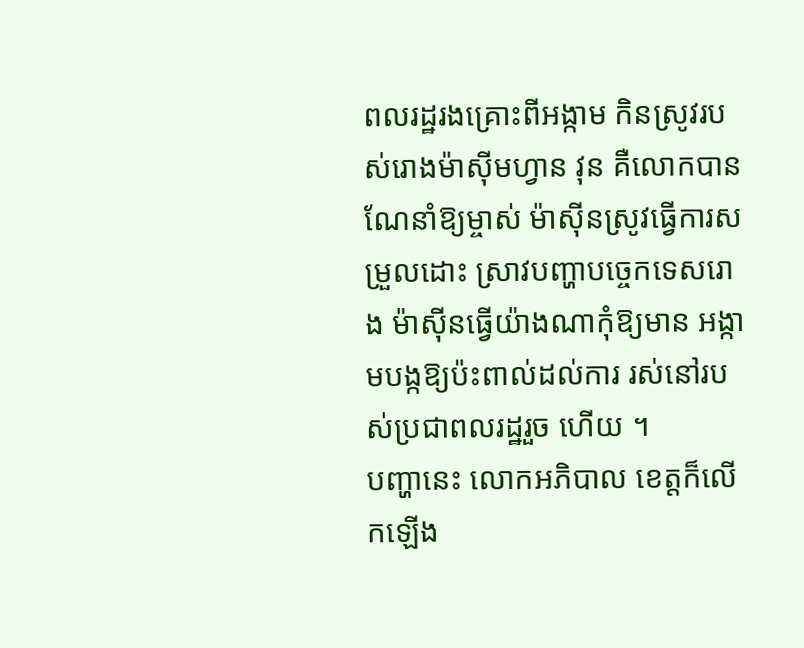ពលរដ្ឋរងគ្រោះពីអង្កាម កិនស្រូវរបស់រោងម៉ាស៊ីមហ្វាន វុន គឺលោកបានណែនាំឱ្យម្ចាស់ ម៉ាស៊ីនស្រូវធ្វើការសម្រួលដោះ ស្រាវបញ្ហាបច្ចេកទេសរោង ម៉ាស៊ីនធ្វើយ៉ាងណាកុំឱ្យមាន អង្កាមបង្កឱ្យប៉ះពាល់ដល់ការ រស់នៅរបស់ប្រជាពលរដ្ឋរួច ហើយ ។
បញ្ហានេះ លោកអភិបាល ខេត្តក៏លើកឡើង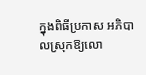ក្នុងពិធីប្រកាស អភិបាលស្រុកឱ្យលោ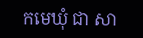កមេឃុំ ជា សា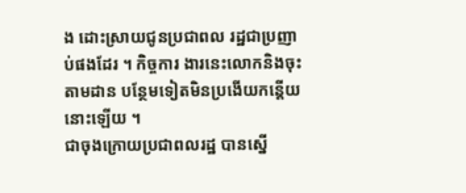ង ដោះស្រាយជូនប្រជាពល រដ្ឋជាប្រញាប់ផងដែរ ។ កិច្ចការ ងារនេះលោកនិងចុះតាមដាន បន្ថែមទៀតមិនប្រងើយកន្តើយ នោះឡើយ ។
ជាចុងក្រោយប្រជាពលរដ្ឋ បានស្នើ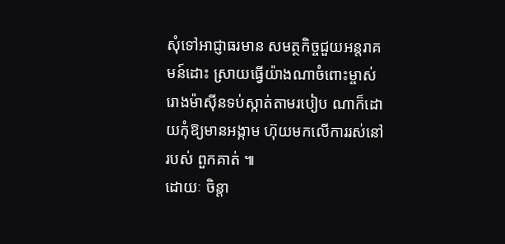សុំទៅអាជ្ញាធរមាន សមត្ថកិច្ចជួយអន្តរាគមន៍ដោះ ស្រាយធ្វើយ៉ាងណាចំពោះម្ចាស់ រោងម៉ាស៊ីនទប់ស្កាត់តាមរបៀប ណាក៏ដោយកុំឱ្យមានអង្កាម ហ៊ុយមកលើការរស់នៅរបស់ ពួកគាត់ ៕
ដោយៈ ចិន្តា